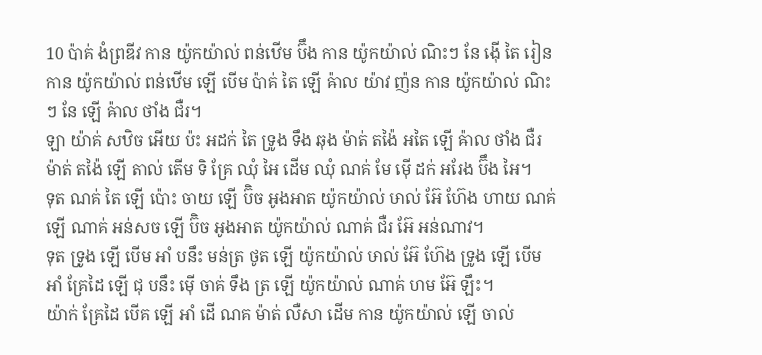10 ប៉ាគ់ ងំព្រឌីវ កាន យ៉ូកយ៉ាល់ ពន់ឋើម ប៊ឹង កាន យ៉ូកយ៉ាល់ ណិះៗ នែ ង៉ើ តៃ រៀន កាន យ៉ូកយ៉ាល់ ពន់ឋើម ឡើ បើម ប៉ាគ់ តៃ ឡើ ឝ៉ាល យ៉ាវ ញ៉ន កាន យ៉ូកយ៉ាល់ ណិះៗ នែ ឡើ ឝ៉ាល ថាំង ជឺរ។
ឡា យ៉ាគ់ សឋិច អើយ ប៉ះ អដក់ តៃ ទ្រូង ទឹង ឆុង ម៉ាត់ តង៉ៃ អតៃ ឡើ ឝ៉ាល ថាំង ជឺរ ម៉ាត់ តង៉ៃ ឡើ តាល់ តើម ទិ គ្រែ ឈុំ អៃ ដើម ឈុំ ណគ់ មែ ម៉ើ ដក់ អរែង ប៊ឹង អៃ។
ទុត ណគ់ តៃ ឡើ ប៉ោះ ចាយ ឡើ ប៊ិច អូងអាត យ៉ូកយ៉ាល់ ឞាល់ អ៊ែ ហ៊ែង ហាយ ណគ់ ឡើ ណាគ់ អន់សច ឡើ ប៊ិច អូងអាត យ៉ូកយ៉ាល់ ណាគ់ ជឺរ អ៊ែ អន់ណាវ។
ទុត ទ្រូង ឡើ បើម អាំ បនឹះ មន់ត្រ ថូត ឡើ យ៉ូកយ៉ាល់ ឞាល់ អ៊ែ ហ៊ែង ទ្រូង ឡើ បើម អាំ គ្រែដៃ ឡើ ជុ បនឹះ ម៉ើ ចាគ់ ទឹង ត្រ ឡើ យ៉ូកយ៉ាល់ ណាគ់ ហម អ៊ែ ឡឹះ។
យ៉ាក់ គ្រែដៃ បើគ ឡើ អាំ ដើ ណគ ម៉ាត់ លឺសា ដើម កាន យ៉ូកយ៉ាល់ ឡើ ចាល់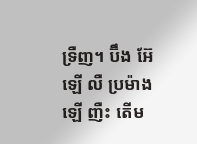ទ្រឺញ។ ប៊ឹង អ៊ែ ឡើ លឺ ប្រម៉ាង ឡើ ញឺះ តើម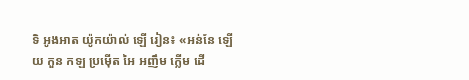ទិ អូងអាត យ៉ូកយ៉ាល់ ឡើ រៀន៖ «អន់នែ ឡើយ កួន កឡ ប្រម៉ើត អៃ អញឹម ក្លើម ដើ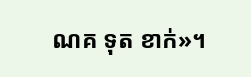ណគ ទុត ខាក់»។